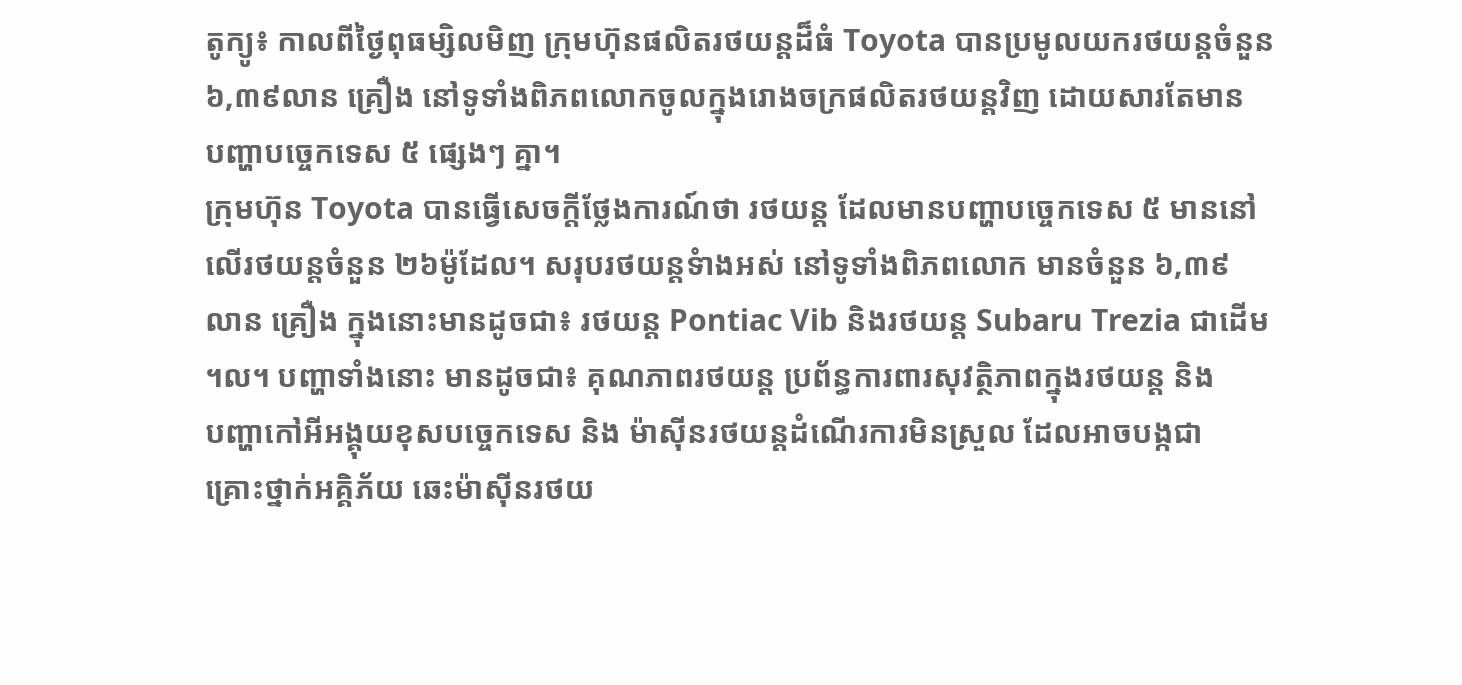តូក្យូ៖ កាលពីថ្ងៃពុធម្សិលមិញ ក្រុមហ៊ុនផលិតរថយន្តដ៏ធំ Toyota បានប្រមូលយករថយន្តចំនួន
៦,៣៩លាន គ្រឿង នៅទូទាំងពិភពលោកចូលក្នុងរោងចក្រផលិតរថយន្តវិញ ដោយសារតែមាន
បញ្ហាបច្ចេកទេស ៥ ផ្សេងៗ គ្នា។
ក្រុមហ៊ុន Toyota បានធ្វើសេចក្តីថ្លែងការណ៍ថា រថយន្ត ដែលមានបញ្ហាបច្ចេកទេស ៥ មាននៅ
លើរថយន្តចំនួន ២៦ម៉ូដែល។ សរុបរថយន្តទំាងអស់ នៅទូទាំងពិភពលោក មានចំនួន ៦,៣៩
លាន គ្រឿង ក្នុងនោះមានដូចជា៖ រថយន្ត Pontiac Vib និងរថយន្ត Subaru Trezia ជាដើម
។ល។ បញ្ហាទាំងនោះ មានដូចជា៖ គុណភាពរថយន្ត ប្រព័ន្ធការពារសុវត្ថិភាពក្នុងរថយន្ត និង
បញ្ហាកៅអីអង្គុយខុសបចេ្ចកទេស និង ម៉ាស៊ីនរថយន្តដំណើរការមិនស្រួល ដែលអាចបង្កជា
គ្រោះថ្នាក់អគ្គិភ័យ ឆេះម៉ាស៊ីនរថយ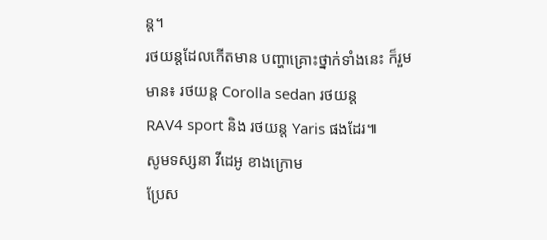ន្ត។
រថយន្តដែលកើតមាន បញ្ហាគ្រោះថ្នាក់ទាំងនេះ ក៏រួមមាន៖ រថយន្ត Corolla sedan រថយន្ត
RAV4 sport និង រថយន្ត Yaris ផងដែរ៕
សូមទស្សនា វីដេអូ ខាងក្រោម
ប្រែស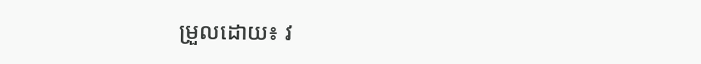ម្រួលដោយ៖ វ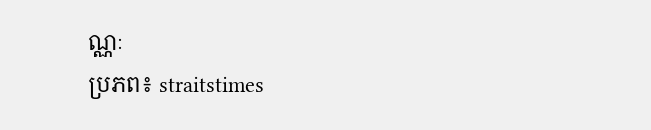ណ្ណៈ
ប្រភព៖ straitstimes